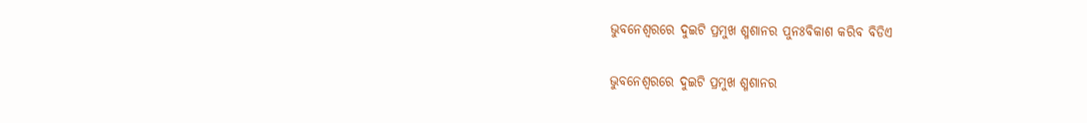ଭୁବନେଶ୍ୱରରେ ଦୁଇଟି ପ୍ରମୁଖ ଶ୍ମଶାନର ପୁନଃବିକାଶ କରିବ ବିଡିଏ

ଭୁବନେଶ୍ୱରରେ ଦୁଇଟି ପ୍ରମୁଖ ଶ୍ମଶାନର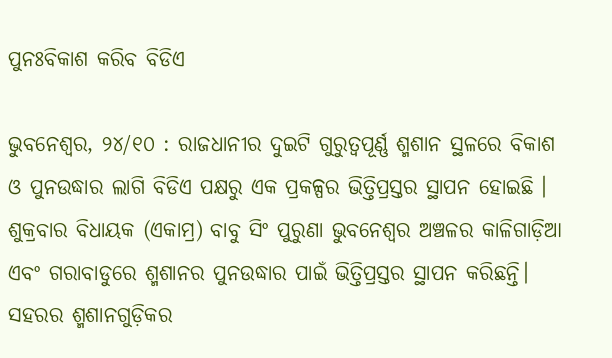ପୁନଃବିକାଶ କରିବ ବିଡିଏ

ଭୁବନେଶ୍ୱର, ୨୪/୧୦ : ରାଜଧାନୀର ଦୁଇଟି ଗୁରୁତ୍ୱପୂର୍ଣ୍ଣ ଶ୍ମଶାନ ସ୍ଥଳରେ ବିକାଶ ଓ ପୁନଉଦ୍ଧାର ଲାଗି ବିଡିଏ ପକ୍ଷରୁ ଏକ ପ୍ରକଳ୍ପର ଭିତ୍ତିପ୍ରସ୍ତର ସ୍ଥାପନ ହୋଇଛି । ଶୁକ୍ରବାର ବିଧାୟକ (ଏକାମ୍ର) ବାବୁ ସିଂ ପୁରୁଣା ଭୁବନେଶ୍ୱର ଅଞ୍ଚଳର କାଳିଗାଡ଼ିଆ ଏବଂ ଗରାବାଡୁରେ ଶ୍ମଶାନର ପୁନଉଦ୍ଧାର ପାଇଁ ଭିତ୍ତିପ୍ରସ୍ତର ସ୍ଥାପନ କରିଛନ୍ତି। ସହରର ଶ୍ମଶାନଗୁଡ଼ିକର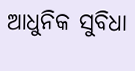ଆଧୁନିକ ସୁବିଧା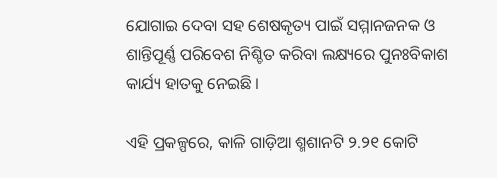ଯୋଗାଇ ଦେବା ସହ ଶେଷକୃତ୍ୟ ପାଇଁ ସମ୍ମାନଜନକ ଓ ଶାନ୍ତିପୂର୍ଣ୍ଣ ପରିବେଶ ନିଶ୍ଚିତ କରିବା ଲକ୍ଷ୍ୟରେ ପୁନଃବିକାଶ କାର୍ଯ୍ୟ ହାତକୁ ନେଇଛି ।

ଏହି ପ୍ରକଳ୍ପରେ, କାଳି ଗାଡ଼ିଆ ଶ୍ମଶାନଟି ୨.୨୧ କୋଟି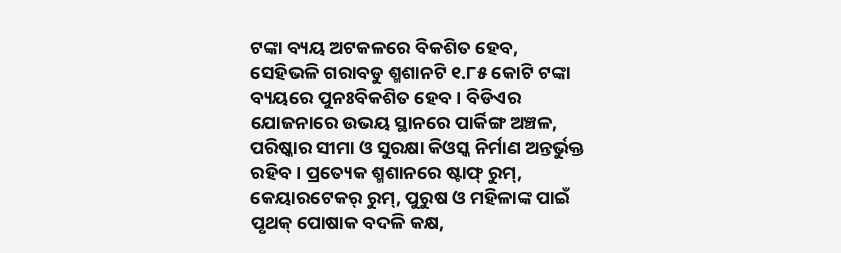ଟଙ୍କା ବ୍ୟୟ ଅଟକଳରେ ବିକଶିତ ହେବ, ସେହିଭଳି ଗରାବଡୁ ଶ୍ମଶାନଟି ୧.୮୫ କୋଟି ଟଙ୍କା ବ୍ୟୟରେ ପୁନଃବିକଶିତ ହେବ । ବିଡିଏର ଯୋଜନାରେ ଉଭୟ ସ୍ଥାନରେ ପାର୍କିଙ୍ଗ ଅଞ୍ଚଳ, ପରିଷ୍କାର ସୀମା ଓ ସୁରକ୍ଷା କିଓସ୍କ ନିର୍ମାଣ ଅନ୍ତର୍ଭୁକ୍ତ ରହିବ। ପ୍ରତ୍ୟେକ ଶ୍ମଶାନରେ ଷ୍ଟାଫ୍ ରୁମ୍, କେୟାରଟେକର୍ ରୁମ୍, ପୁରୁଷ ଓ ମହିଳାଙ୍କ ପାଇଁ ପୃଥକ୍ ପୋଷାକ ବଦଳି କକ୍ଷ,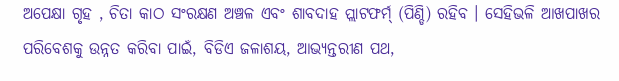ଅପେକ୍ଷା ଗୃହ , ଚିତା କାଠ ସଂରକ୍ଷଣ ଅଞ୍ଚଳ ଏବଂ ଶାବଦାହ ପ୍ଲାଟଫର୍ମ୍ (ପିଣ୍ଡି) ରହିବ । ସେହିଭଳି ଆଖପାଖର ପରିବେଶକୁ ଉନ୍ନତ କରିବା ପାଇଁ, ବିଡିଏ ଜଳାଶୟ, ଆଭ୍ୟନ୍ତରୀଣ ପଥ,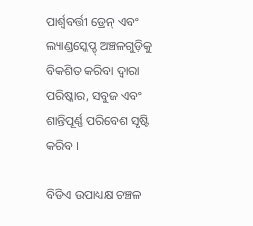ପାର୍ଶ୍ଵବର୍ତ୍ତୀ ଡ୍ରେନ୍ ଏବଂ ଲ୍ୟାଣ୍ଡସ୍କେପ୍ଡ୍ ଅଞ୍ଚଳଗୁଡ଼ିକୁ ବିକଶିତ କରିବା ଦ୍ୱାରା ପରିଷ୍କାର, ସବୁଜ ଏବଂ ଶାନ୍ତିପୂର୍ଣ୍ଣ ପରିବେଶ ସୃଷ୍ଟି କରିବ ।

ବିଡିଏ ଉପାଧ୍ୟକ୍ଷ ଚଞ୍ଚଳ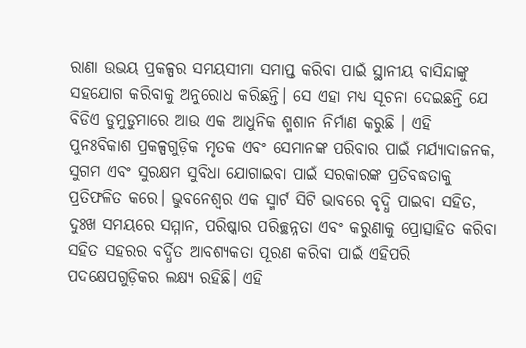ରାଣା ଉଭୟ ପ୍ରକଳ୍ପର ସମୟସୀମା ସମାପ୍ତ କରିବା ପାଇଁ ସ୍ଥାନୀୟ ବାସିନ୍ଦାଙ୍କୁ ସହଯୋଗ କରିବାକୁ ଅନୁରୋଧ କରିଛନ୍ତି। ସେ ଏହା ମଧ୍ୟ ସୂଚନା ଦେଇଛନ୍ତି ଯେ ବିଡିଏ ଡୁମୁଡୁମାରେ ଆଉ ଏକ ଆଧୁନିକ ଶ୍ମଶାନ ନିର୍ମାଣ କରୁଛି । ଏହି ପୁନଃବିକାଶ ପ୍ରକଳ୍ପଗୁଡ଼ିକ ମୃତକ ଏବଂ ସେମାନଙ୍କ ପରିବାର ପାଇଁ ମର୍ଯ୍ୟାଦାଜନକ, ସୁଗମ ଏବଂ ସୁରକ୍ଷମ ସୁବିଧା ଯୋଗାଇବା ପାଇଁ ସରକାରଙ୍କ ପ୍ରତିବଦ୍ଧତାକୁ ପ୍ରତିଫଳିତ କରେ। ଭୁବନେଶ୍ୱର ଏକ ସ୍ମାର୍ଟ ସିଟି ଭାବରେ ବୃଦ୍ଧି ପାଇବା ସହିତ, ଦୁଃଖ ସମୟରେ ସମ୍ମାନ, ପରିଷ୍କାର ପରିଚ୍ଛନ୍ନତା ଏବଂ କରୁଣାକୁ ପ୍ରୋତ୍ସାହିତ କରିବା ସହିତ ସହରର ବର୍ଦ୍ଧିତ ଆବଶ୍ୟକତା ପୂରଣ କରିବା ପାଇଁ ଏହିପରି ପଦକ୍ଷେପଗୁଡ଼ିକର ଲକ୍ଷ୍ୟ ରହିଛି। ଏହି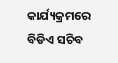କାର୍ଯ୍ୟକ୍ରମରେ ବିଡିଏ ସଚିବ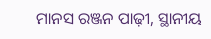ମାନସ ରଞ୍ଜନ ପାଢ଼ୀ, ସ୍ଥାନୀୟ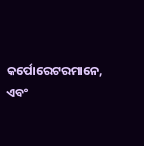କର୍ପୋରେଟରମାନେ, ଏବଂ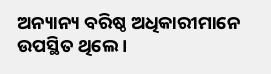ଅନ୍ୟାନ୍ୟ ବରିଷ୍ଠ ଅଧିକାରୀମାନେ ଉପସ୍ଥିତ ଥିଲେ ।